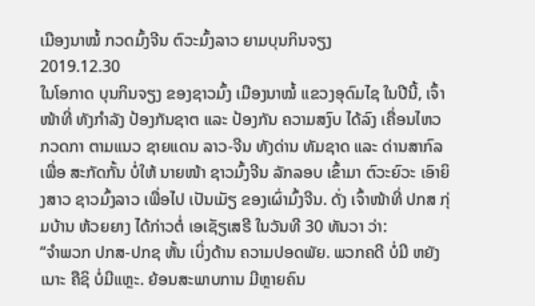ເມືອງນາໝໍ້ ກວດມົ້ງຈີນ ຕົວະມົ້ງລາວ ຍາມບຸນກິນຈຽງ
2019.12.30
ໃນໂອກາດ ບຸນກິນຈຽງ ຂອງຊາວມົ້ງ ເມືອງນາໝໍ້ ແຂວງອຸດົມໄຊ ໃນປີນີ້, ເຈົ້າໜ້າທີ່ ທັງກຳລັງ ປ້ອງກັນຊາຕ ແລະ ປ້ອງກັນ ຄວາມສງົບ ໄດ້ລົງ ເຄື່ອນໄຫວ ກວດກາ ຕາມແນວ ຊາຍແດນ ລາວ-ຈີນ ທັງດ່ານ ທັມຊາດ ແລະ ດ່ານສາກົລ ເພື່ອ ສະກັດກັ້ນ ບໍ່ໃຫ້ ນາຍໜ້າ ຊາວມົ້ງຈີນ ລັກລອບ ເຂົ້າມາ ຕົວະຍົວະ ເອົາຍິງສາວ ຊາວມົ້ງລາວ ເພື່ອໄປ ເປັນເມັຽ ຂອງເຜົ່າມົ້ງຈີນ. ດັ່ງ ເຈົ້າໜ້າທີ່ ປກສ ກຸ່ມບ້ານ ຫ້ວຍຍາງ ໄດ້ກ່າວຕໍ່ ເອເຊັຽເສຣີ ໃນວັນທີ 30 ທັນວາ ວ່າ:
“ຈຳພວກ ປກສ-ປກຊ ຫັ້ນ ເບິ່ງດ້ານ ຄວາມປອດພັຍ. ພວກຄດີ ບໍ່ມີ ຫຍັງເນາະ ຄືຊິ ບໍ່ມີແຫຼະ. ຍ້ອນສະພາບການ ມີຫຼາຍຄົນ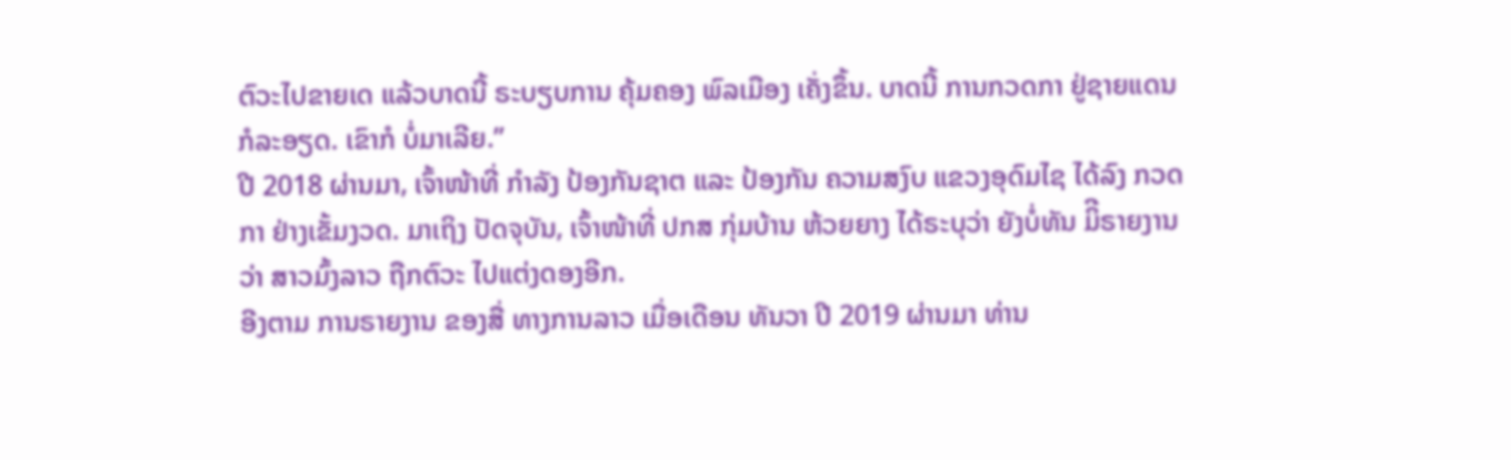ຕົວະໄປຂາຍເດ ແລ້ວບາດນີ້ ຣະບຽບການ ຄຸ້ມຄອງ ພົລເມືອງ ເຄັ່ງຂຶ້ນ. ບາດນີ້ ການກວດກາ ຢູ່ຊາຍແດນ ກໍລະອຽດ. ເຂົາກໍ ບໍ່ມາເລີຍ.”
ປີ 2018 ຜ່ານມາ, ເຈົ້າໜ້າທີ່ ກຳລັງ ປ້ອງກັນຊາຕ ແລະ ປ້ອງກັນ ຄວາມສງົບ ແຂວງອຸດົມໄຊ ໄດ້ລົງ ກວດກາ ຢ່າງເຂັ້ມງວດ. ມາເຖິງ ປັດຈຸບັນ, ເຈົ້າໜ້າທີ່ ປກສ ກຸ່ມບ້ານ ຫ້ວຍຍາງ ໄດ້ຣະບຸວ່າ ຍັງບໍ່ທັນ ມິີຣາຍງານ ວ່າ ສາວມົ້ງລາວ ຖືກຕົວະ ໄປແຕ່ງດອງອີກ.
ອີງຕາມ ການຣາຍງານ ຂອງສື່ ທາງການລາວ ເມື່ອເດືອນ ທັນວາ ປີ 2019 ຜ່ານມາ ທ່ານ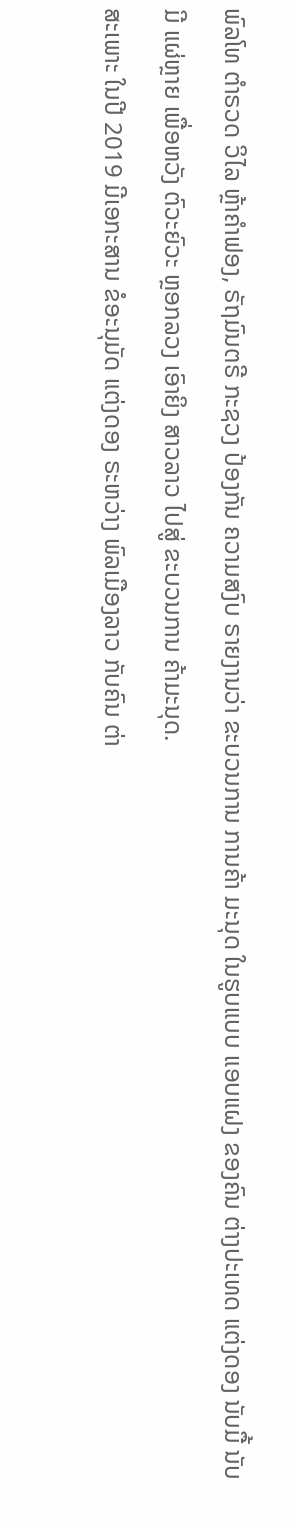ພົລໂທ ຕຳຣວດ ວິໄລ ຫຼ້າຄຳຟອງ, ຣັຖມົນຕຣີ ກະຊວງ ປ້ອງກັນ ຄວາມສງົບ ຣາຍງານວ່າ ຂະບວນການ ການຄ້າ ມະນຸດ ໃນຮູບແບບ ແອບແຝງ ຂອງຄົນ ຕ່າງປະເທດ ແຕ່ງດອງ ນັບມື້ ນັບມີ ແຜ່ຫຼາຍ ເພື່ອຫວັງ ຕົວະຍົວະ ຫຼອກລວງ ເອົາຍິງ ສາວລາວ ໄປສູ່ ຂະບວນການ ຄ້າມະນຸດ.
ສະເພາະ ໃນປີ 2019 ມີເອກະສານ ຂໍອະນຸມັດ ແຕ່ງດອງ ຣະຫວ່າງ ພົລເມືອງລາວ ກັບຄົນ ຕ່າ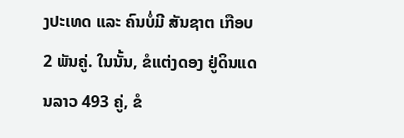ງປະເທດ ແລະ ຄົນບໍ່ມີ ສັນຊາຕ ເກືອບ 2 ພັນຄູ່. ໃນນັ້ນ, ຂໍແຕ່ງດອງ ຢູ່ດິນແດນລາວ 493 ຄູ່, ຂໍ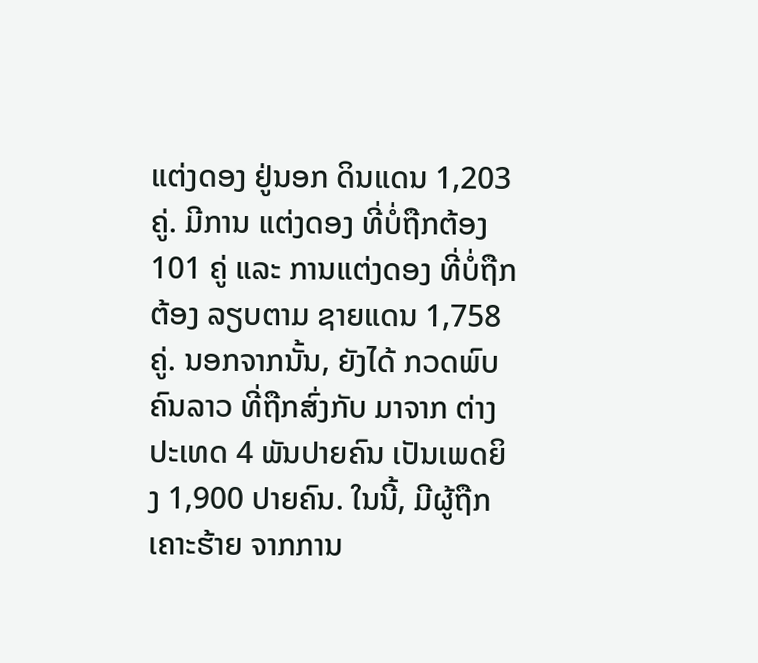ແຕ່ງດອງ ຢູ່ນອກ ດິນແດນ 1,203 ຄູ່. ມີການ ແຕ່ງດອງ ທີ່ບໍ່ຖືກຕ້ອງ 101 ຄູ່ ແລະ ການແຕ່ງດອງ ທີ່ບໍ່ຖືກຕ້ອງ ລຽບຕາມ ຊາຍແດນ 1,758 ຄູ່. ນອກຈາກນັ້ນ, ຍັງໄດ້ ກວດພົບ ຄົນລາວ ທີ່ຖືກສົ່ງກັບ ມາຈາກ ຕ່າງປະເທດ 4 ພັນປາຍຄົນ ເປັນເພດຍິງ 1,900 ປາຍຄົນ. ໃນນີ້, ມີຜູ້ຖືກ ເຄາະຮ້າຍ ຈາກການ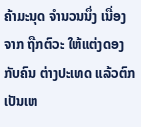ຄ້າມະນຸດ ຈຳນວນນຶ່ງ ເນື່ອງຈາກ ຖືກຕົວະ ໃຫ້ແຕ່ງດອງ ກັບຄົນ ຕ່າງປະເທດ ແລ້ວຕົກ ເປັນເຫ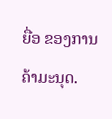ຍື່ອ ຂອງການ ຄ້າມະນຸດ.